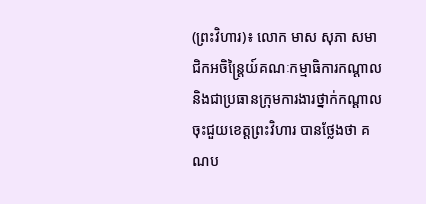(ព្រះវិហារ)៖ លោក មាស សុភា សមាជិកអចិន្ត្រៃយ៍គណៈកម្មាធិការកណ្តាល និងជាប្រធានក្រុមការងារថ្នាក់កណ្តាលចុះជួយខេត្តព្រះវិហារ បានថ្លែងថា គណប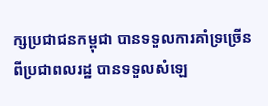ក្សប្រជាជនកម្ពុជា បានទទួលការគាំទ្រច្រើនពីប្រជាពលរដ្ឋ បានទទួលសំឡេ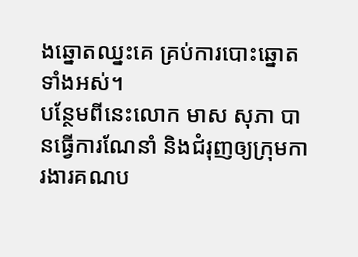ងឆ្នោតឈ្នះគេ គ្រប់ការបោះឆ្នោតទាំងអស់។
បន្ថែមពីនេះលោក មាស សុភា បានធ្វើការណែនាំ និងជំរុញឲ្យក្រុមការងារគណប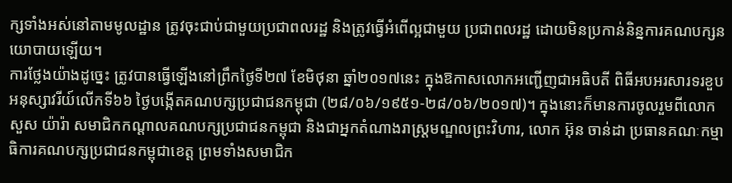ក្សទាំងអស់នៅតាមមូលដ្ឋាន ត្រូវចុះជាប់ជាមួយប្រជាពលរដ្ឋ និងត្រូវធ្វើអំពើល្អជាមួយ ប្រជាពលរដ្ឋ ដោយមិនប្រកាន់និន្នការគណបក្សនយោបាយឡើយ។
ការថ្លែងយ៉ាងដូច្នេះ ត្រូវបានធ្វើឡើងនៅព្រឹកថ្ងៃទី២៧ ខែមិថុនា ឆ្នាំ២០១៧នេះ ក្នុងឱកាសលោកអញ្ជើញជាអធិបតី ពិធីអបអរសារទរខួបអនុស្សាវរីយ៍លើកទី៦៦ ថ្ងៃបង្កើតគណបក្សប្រជាជនកម្ពុជា (២៨/០៦/១៩៥១-២៨/០៦/២០១៧)។ ក្នុងនោះក៏មានការចូលរួមពីលោក សួស យ៉ារ៉ា សមាជិកកណ្តាលគណបក្សប្រជាជនកម្ពុជា និងជាអ្នកតំណាងរាស្ត្រមណ្ឌលព្រះវិហារ, លោក អ៊ុន ចាន់ដា ប្រធានគណៈកម្មាធិការគណបក្សប្រជាជនកម្ពុជាខេត្ត ព្រមទាំងសមាជិក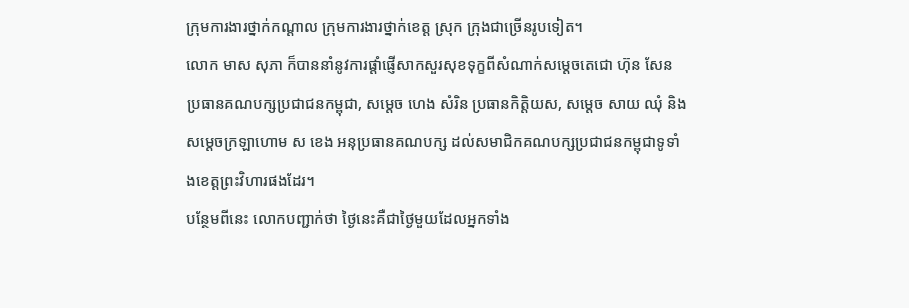ក្រុមការងារថ្នាក់កណ្តាល ក្រុមការងារថ្នាក់ខេត្ត ស្រុក ក្រុងជាច្រើនរូបទៀត។
លោក មាស សុភា ក៏បាននាំនូវការផ្តាំផ្ញើសាកសួរសុខទុក្ខពីសំណាក់សម្តេចតេជោ ហ៊ុន សែន ប្រធានគណបក្សប្រជាជនកម្ពុជា, សម្តេច ហេង សំរិន ប្រធានកិត្តិយស, សម្ដេច សាយ ឈុំ និងសម្ដេចក្រឡាហោម ស ខេង អនុប្រធានគណបក្ស ដល់សមាជិកគណបក្សប្រជាជនកម្ពុជាទូទាំងខេត្តព្រះវិហារផងដែរ។
បន្ថែមពីនេះ លោកបញ្ជាក់ថា ថ្ងៃនេះគឺជាថ្ងៃមួយដែលអ្នកទាំង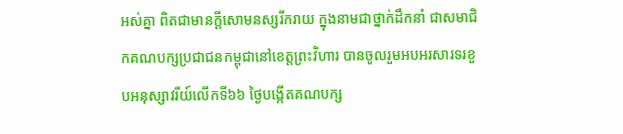អស់គ្នា ពិតជាមានក្តីសោមនស្សរីករាយ ក្នុងនាមជាថ្នាក់ដឹកនាំ ជាសមាជិកគណបក្សប្រជាជនកម្ពុជានៅខេត្តព្រះវិហារ បានចូលរួមអបអរសារទរខួបអនុស្សាវរីយ៍លើកទី៦៦ ថ្ងៃបង្កើតគណបក្ស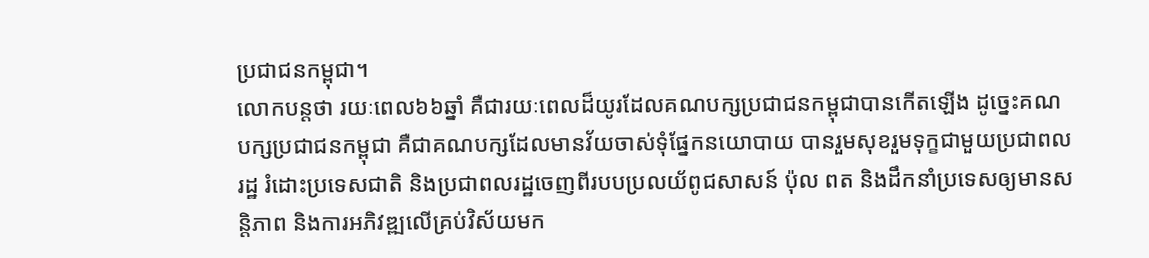ប្រជាជនកម្ពុជា។
លោកបន្តថា រយៈពេល៦៦ឆ្នាំ គឺជារយៈពេលដ៏យូរដែលគណបក្សប្រជាជនកម្ពុជាបានកើតឡើង ដូច្នេះគណបក្សប្រជាជនកម្ពុជា គឺជាគណបក្សដែលមានវ័យចាស់ទុំផ្នែកនយោបាយ បានរួមសុខរួមទុក្ខជាមួយប្រជាពលរដ្ឋ រំដោះប្រទេសជាតិ និងប្រជាពលរដ្ឋចេញពីរបបប្រលយ័ពូជសាសន៍ ប៉ុល ពត និងដឹកនាំប្រទេសឲ្យមានសន្តិភាព និងការអភិវឌ្ឍលើគ្រប់វិស័យមក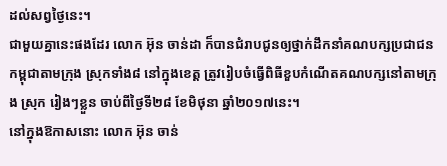ដល់សព្វថ្ងៃនេះ។
ជាមួយគ្នានេះផងដែរ លោក អ៊ុន ចាន់ដា ក៏បានជំរាបជូនឲ្យថ្នាក់ដឹកនាំគណបក្សប្រជាជនកម្ពុជាតាមក្រុង ស្រុកទាំង៨ នៅក្នុងខេត្ត ត្រូវរៀបចំធ្វើពិធីខួបកំណើតគណបក្សនៅតាមក្រុង ស្រុក រៀងៗខ្លួន ចាប់ពីថ្ងៃទី២៨ ខែមិថុនា ឆ្នាំ២០១៧នេះ។
នៅក្នុងឱកាសនោះ លោក អ៊ុន ចាន់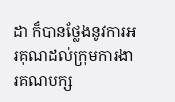ដា ក៏បានថ្លែងនូវការអរគុណដល់ក្រុមការងារគណបក្ស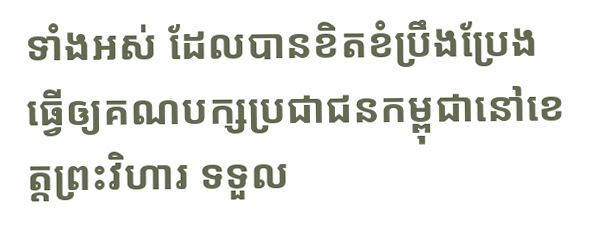ទាំងអស់ ដែលបានខិតខំប្រឹងប្រែង ធ្វើឲ្យគណបក្សប្រជាជនកម្ពុជានៅខេត្តព្រះវិហារ ទទួល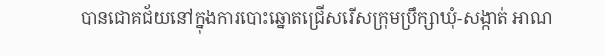បានជោគជ័យនៅក្នុងការបោះឆ្នោតជ្រើសរើសក្រុមប្រឹក្សាឃុំ-សង្កាត់ អាណ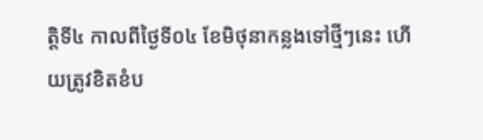ត្តិទី៤ កាលពីថ្ងៃទី០៤ ខែមិថុនាកន្លងទៅថ្មីៗនេះ ហើយត្រូវខិតខំប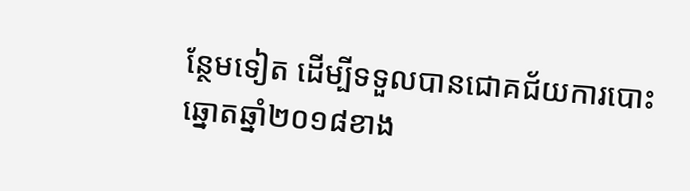ន្ថែមទៀត ដើម្បីទទួលបានជោគជ័យការបោះឆ្នោតឆ្នាំ២០១៨ខាង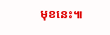មុខនេះ៕